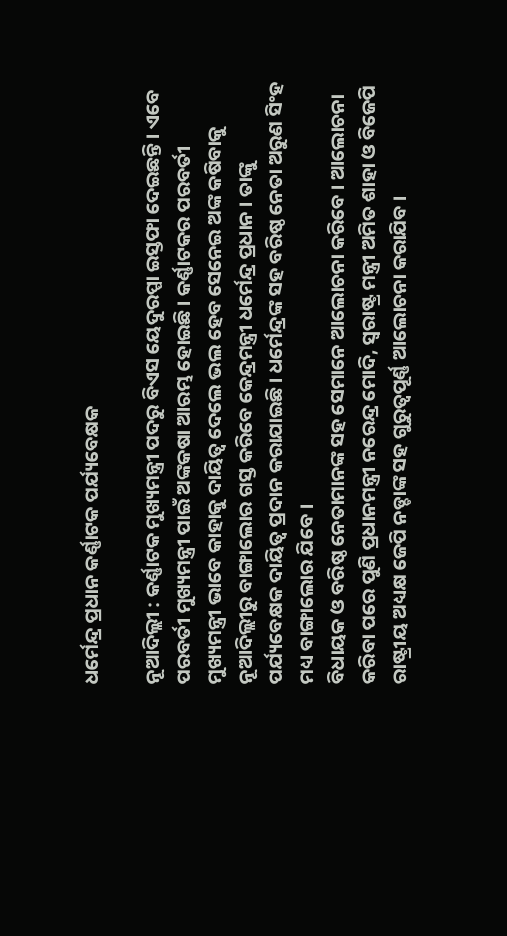ଧର୍ମେନ୍ଦ୍ର ପ୍ରଧାନ କର୍ଣ୍ଣାଟକ ପର୍ଯ୍ୟବେକ୍ଷକ

ନୂଆଦିଲ୍ଲୀ : କର୍ଣ୍ଣାଟକ ମୁଖ୍ୟମନ୍ତ୍ରୀ ପଦରୁ ବିଏସ ୟେଦୁରପ୍ପା ଇସ୍ତଫା ଦେଇଛନ୍ତି । ଏବେ ପରବର୍ତୀ ମୁଖ୍ୟମନ୍ତ୍ରୀ ପାଇଁ ଅଙ୍କକଷା ଆରମ୍ଭ ହୋଇଛି । କର୍ଣ୍ଣାଟକର ପରବର୍ତୀ ମୁଖ୍ୟମନ୍ତ୍ରୀ ଭାବେ କାହାକୁ ଦାୟିତ୍ୱ ଦେଲେ ଭଲ ହେବ ସେନେଇ ଅଙ୍କ କଷିବାକୁ ନୂଆଦିଲ୍ଲୀରୁ ବାଙ୍ଗାଲୋର ଗସ୍ତ କରିବେ କେନ୍ଦ୍ରମନ୍ତ୍ରୀ ଧର୍ମେନ୍ଦ୍ର ପ୍ରଧାନ । ତାଙ୍କୁ ପର୍ଯ୍ୟବେକ୍ଷକ ଦାୟିତ୍ୱ ପ୍ରଦାନ କରାଯାଇଛି । ଧର୍ମେନ୍ଦ୍ରଙ୍କ ସହ ବରିଷ୍ଠ ନେତା ଅରୁଣ ସିଂହ ମଧ୍ୟ ବାଙ୍ଗାଲୋର ଯିବେ ।
ବିଧାୟକ ଓ ବରିଷ୍ଠ ନେତାମାନଙ୍କ ସହ ସେମାନେ ଆଲୋଚନା କରିବେ । ଆଲୋଚନା କରିବା ପରେ ପୁଣି ପ୍ରଧାନମନ୍ତ୍ରୀ ନରେନ୍ଦ୍ର ମୋଦି, ସ୍ୱରାଷ୍ଟ୍ର ମନ୍ତ୍ରୀ ଅମିତ ଶାହା ଓ ବିଜେପି ରାଷ୍ଟ୍ରୀୟ ଅଧ୍ୟକ୍ଷ ଜେପି ନଡ୍ଡାଙ୍କ ସହ ଗୁରୁତ୍ୱପୂର୍ଣ୍ଣ ଆଲୋଚନା କରାଯିବ ।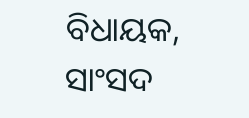ବିଧାୟକ, ସାଂସଦ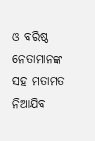ଓ ବରିଷ୍ଠ ନେତାମାନଙ୍କ ସହ ମତାମତ ନିଆଯିବ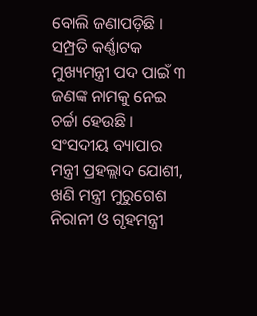ବୋଲି ଜଣାପଡ଼ିଛି । ସମ୍ପ୍ରତି କର୍ଣ୍ଣାଟକ ମୁଖ୍ୟମନ୍ତ୍ରୀ ପଦ ପାଇଁ ୩ ଜଣଙ୍କ ନାମକୁ ନେଇ ଚର୍ଚ୍ଚା ହେଉଛି । ସଂସଦୀୟ ବ୍ୟାପାର ମନ୍ତ୍ରୀ ପ୍ରହଲ୍ଲାଦ ଯୋଶୀ, ଖଣି ମନ୍ତ୍ରୀ ମୁରୁଗେଶ ନିରାନୀ ଓ ଗୃହମନ୍ତ୍ରୀ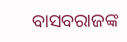ବାସବରାଜଙ୍କ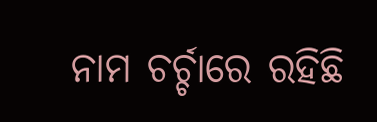ନାମ ଚର୍ଚ୍ଚାରେ ରହିଛି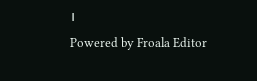।
Powered by Froala Editor